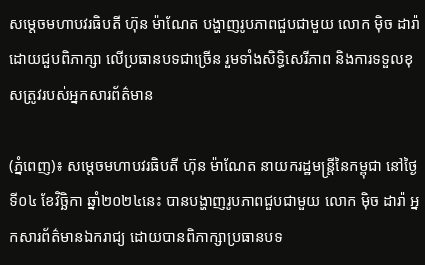សម្តេចមហាបវរធិបតី ហ៊ុន ម៉ាណែត បង្ហាញរូបភាពជួបជាមួយ លោក ម៉ិច ដារ៉ា ដោយជួបពិភាក្សា លើប្រធានបទជាច្រើន រួមទាំងសិទ្ធិសេរីភាព និងការទទួលខុសត្រូវរបស់អ្នកសារព័ត៌មាន

(ភ្នំពេញ)៖ សម្តេចមហាបវរធិបតី ហ៊ុន ម៉ាណែត នាយករដ្ឋមន្រ្តីនៃកម្ពុជា នៅថ្ងៃទី០៤ ខែវិច្ឆិកា ឆ្នាំ២០២៤នេះ បានបង្ហាញរូបភាពជួបជាមួយ លោក ម៉ិច ដារ៉ា អ្នកសារព័ត៌មានឯករាជ្យ ដោយបានពិភាក្សាប្រធានបទ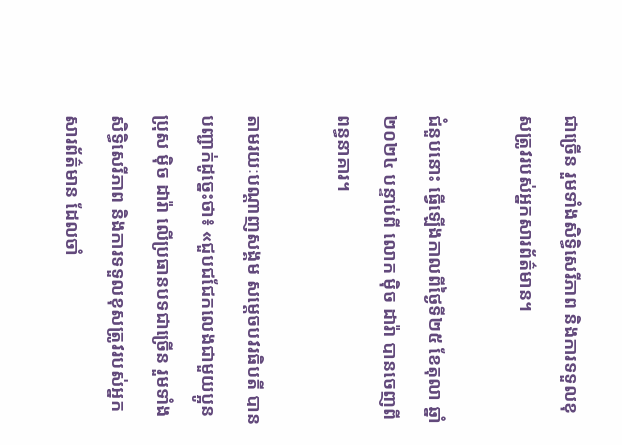ជាច្រើន រួមទាំងសិទ្ធិសេរីភាព និងការទទួលខុសត្រូវរបស់អ្នកសារព័ត៌មាន។

ជំនួបនោះ ធ្វើឡើងកាលពីថ្ងៃទី២៥ ខែតុលា ឆ្នាំ២០២៤ បន្ទាប់ពី លោក ម៉ិច ដារ៉ា បានចេញពីពន្ធនាគារ។

តាមរយៈបណ្តាញសង្គម សម្តេចបវរធិបតី បានបញ្ជាក់ដូច្នេះថា៖ «ជួបជជែកលេងជាមួយប្អូនប្រុស ម៉ិច ដារ៉ា លើប្រធានបទជាច្រើន រួមទាំងសិទ្ធិសេរីភាព និងការទទួលខុសត្រូវរបស់អ្នកសារព័ត៌មាន ដែលចាំ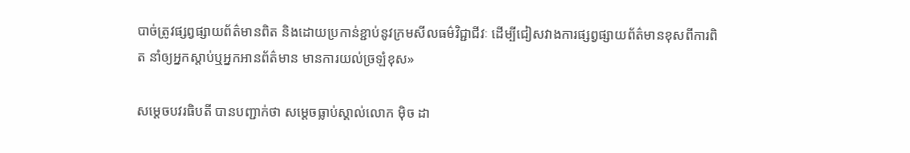បាច់ត្រូវផ្សព្វផ្សាយព័ត៌មានពិត និងដោយប្រកាន់ខ្ជាប់នូវក្រមសីលធម៌វិជ្ជាជីវៈ ដើម្បីជៀសវាងការផ្សព្វផ្សាយព័ត៌មានខុសពីការពិត នាំឲ្យអ្នកស្ដាប់ឬអ្នកអានព័ត៌មាន មានការយល់ច្រឡំខុស»

សម្តេចបវរធិបតី បានបញ្ជាក់ថា សម្តេចធ្លាប់ស្គាល់លោក ម៉ិច ដា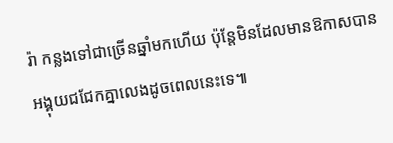រ៉ា កន្លងទៅជាច្រើនឆ្នាំមកហើយ ប៉ុន្តែមិនដែលមានឱកាសបានអង្គុយជជែកគ្នាលេងដូចពេលនេះទេ៕